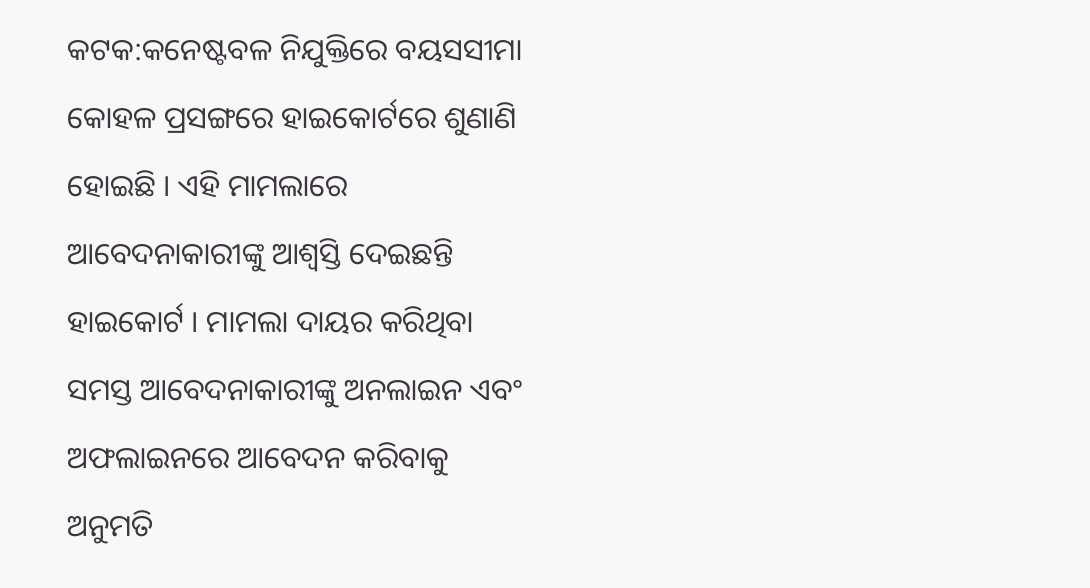କଟକ:କନେଷ୍ଟବଳ ନିଯୁକ୍ତିରେ ବୟସସୀମା କୋହଳ ପ୍ରସଙ୍ଗରେ ହାଇକୋର୍ଟରେ ଶୁଣାଣି ହୋଇଛି । ଏହି ମାମଲାରେ ଆବେଦନାକାରୀଙ୍କୁ ଆଶ୍ବସ୍ତି ଦେଇଛନ୍ତି ହାଇକୋର୍ଟ । ମାମଲା ଦାୟର କରିଥିବା ସମସ୍ତ ଆବେଦନାକାରୀଙ୍କୁ ଅନଲାଇନ ଏବଂ ଅଫଲାଇନରେ ଆବେଦନ କରିବାକୁ ଅନୁମତି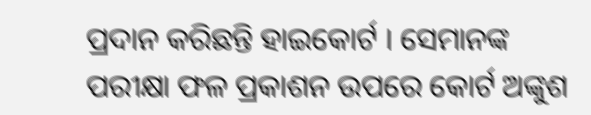ପ୍ରଦାନ କରିଛନ୍ତି ହାଇକୋର୍ଟ । ସେମାନଙ୍କ ପରୀକ୍ଷା ଫଳ ପ୍ରକାଶନ ଉପରେ କୋର୍ଟ ଅଙ୍କୁଶ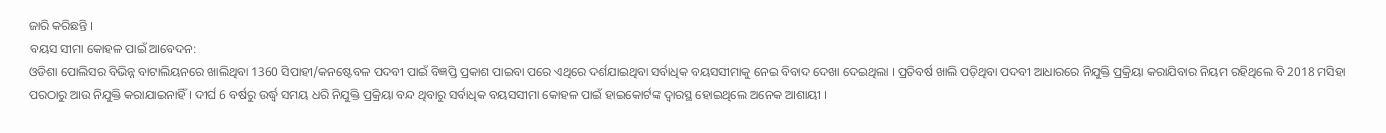ଜାରି କରିଛନ୍ତି ।
ବୟସ ସୀମା କୋହଳ ପାଇଁ ଆବେଦନ:
ଓଡିଶା ପୋଲିସର ବିଭିନ୍ନ ବାଟାଲିୟନରେ ଖାଲିଥିବା 1360 ସିପାହୀ/କନଷ୍ଟେବଳ ପଦବୀ ପାଇଁ ବିଜ୍ଞପ୍ତି ପ୍ରକାଶ ପାଇବା ପରେ ଏଥିରେ ଦର୍ଶଯାଇଥିବା ସର୍ବାଧିକ ବୟସସୀମାକୁ ନେଇ ବିବାଦ ଦେଖା ଦେଇଥିଲା । ପ୍ରତିବର୍ଷ ଖାଲି ପଡ଼ିଥିବା ପଦବୀ ଆଧାରରେ ନିଯୁକ୍ତି ପ୍ରକ୍ରିୟା କରାଯିବାର ନିୟମ ରହିଥିଲେ ବି 2018 ମସିହା ପରଠାରୁ ଆଉ ନିଯୁକ୍ତି କରାଯାଇନାହିଁ । ଦୀର୍ଘ 6 ବର୍ଷରୁ ଉର୍ଦ୍ଧ୍ବ ସମୟ ଧରି ନିଯୁକ୍ତି ପ୍ରକ୍ରିୟା ବନ୍ଦ ଥିବାରୁ ସର୍ବାଧିକ ବୟସସୀମା କୋହଳ ପାଇଁ ହାଇକୋର୍ଟଙ୍କ ଦ୍ୱାରସ୍ଥ ହୋଇଥିଲେ ଅନେକ ଆଶାୟୀ ।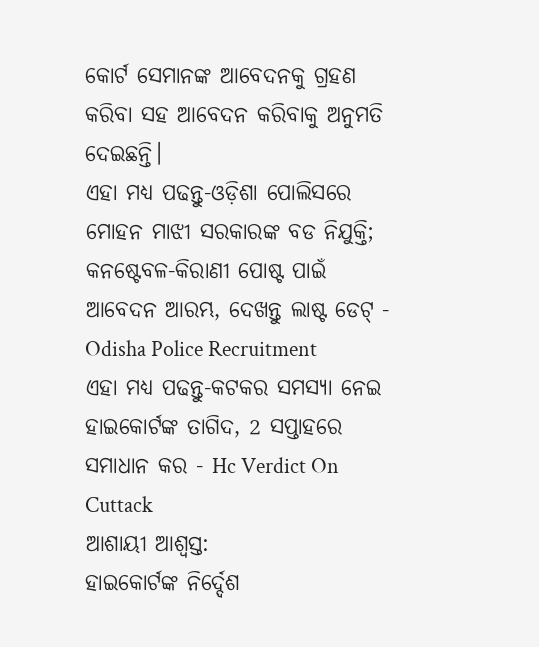କୋର୍ଟ ସେମାନଙ୍କ ଆବେଦନକୁ ଗ୍ରହଣ କରିବା ସହ ଆବେଦନ କରିବାକୁ ଅନୁମତି ଦେଇଛନ୍ତି।
ଏହା ମଧ୍ୟ ପଢନ୍ତୁ-ଓଡ଼ିଶା ପୋଲିସରେ ମୋହନ ମାଝୀ ସରକାରଙ୍କ ବଡ ନିଯୁକ୍ତି; କନଷ୍ଟେବଳ-କିରାଣୀ ପୋଷ୍ଟ ପାଇଁ ଆବେଦନ ଆରମ୍ଭ, ଦେଖନ୍ତୁ ଲାଷ୍ଟ ଡେଟ୍ - Odisha Police Recruitment
ଏହା ମଧ୍ୟ ପଢନ୍ତୁ-କଟକର ସମସ୍ୟା ନେଇ ହାଇକୋର୍ଟଙ୍କ ତାଗିଦ, 2 ସପ୍ତାହରେ ସମାଧାନ କର - Hc Verdict On Cuttack
ଆଶାୟୀ ଆଶ୍ବସ୍ତ:
ହାଇକୋର୍ଟଙ୍କ ନିର୍ଦ୍ଦେଶ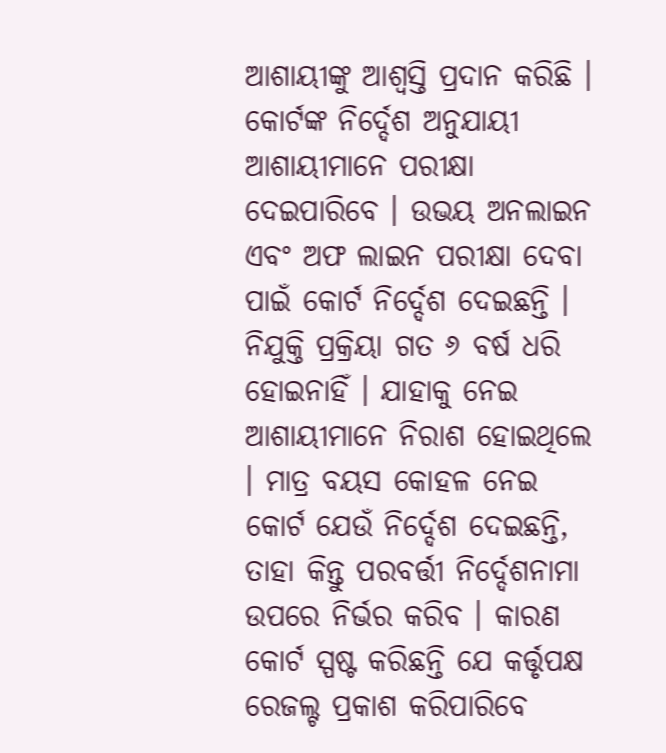ଆଶାୟୀଙ୍କୁ ଆଶ୍ବସ୍ତି ପ୍ରଦାନ କରିଛି । କୋର୍ଟଙ୍କ ନିର୍ଦ୍ଦେଶ ଅନୁଯାୟୀ ଆଶାୟୀମାନେ ପରୀକ୍ଷା ଦେଇପାରିବେ । ଉଭୟ ଅନଲାଇନ ଏବଂ ଅଫ ଲାଇନ ପରୀକ୍ଷା ଦେବା ପାଇଁ କୋର୍ଟ ନିର୍ଦ୍ଦେଶ ଦେଇଛନ୍ତି । ନିଯୁକ୍ତି ପ୍ରକ୍ରିୟା ଗତ ୬ ବର୍ଷ ଧରି ହୋଇନାହିଁ । ଯାହାକୁ ନେଇ ଆଶାୟୀମାନେ ନିରାଶ ହୋଇଥିଲେ । ମାତ୍ର ବୟସ କୋହଳ ନେଇ କୋର୍ଟ ଯେଉଁ ନିର୍ଦ୍ଦେଶ ଦେଇଛନ୍ତି, ତାହା କିନ୍ତୁ ପରବର୍ତ୍ତୀ ନିର୍ଦ୍ଦେଶନାମା ଉପରେ ନିର୍ଭର କରିବ । କାରଣ କୋର୍ଟ ସ୍ପଷ୍ଟ କରିଛନ୍ତି ଯେ କର୍ତ୍ତୃପକ୍ଷ ରେଜଲ୍ଟ ପ୍ରକାଶ କରିପାରିବେ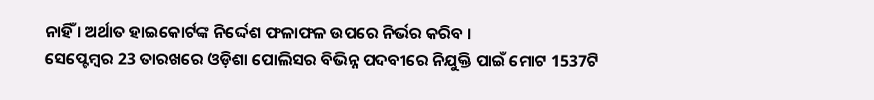ନାହିଁ । ଅର୍ଥାତ ହାଇକୋର୍ଟଙ୍କ ନିର୍ଦ୍ଦେଶ ଫଳାଫଳ ଉପରେ ନିର୍ଭର କରିବ ।
ସେପ୍ଟେମ୍ବର 23 ତାରଖରେ ଓଡ଼ିଶା ପୋଲିସର ବିଭିନ୍ନ ପଦବୀରେ ନିଯୁକ୍ତି ପାଇଁ ମୋଟ 1537ଟି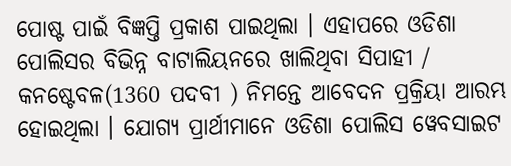ପୋଷ୍ଟ ପାଇଁ ବିଜ୍ଞପ୍ତି ପ୍ରକାଶ ପାଇଥିଲା । ଏହାପରେ ଓଡିଶା ପୋଲିସର ବିଭିନ୍ନ ବାଟାଲିୟନରେ ଖାଲିଥିବା ସିପାହୀ / କନଷ୍ଟେବଳ(1360 ପଦବୀ ) ନିମନ୍ତେ ଆବେଦନ ପ୍ରକ୍ରିୟା ଆରମ୍ଭ ହୋଇଥିଲା । ଯୋଗ୍ୟ ପ୍ରାର୍ଥୀମାନେ ଓଡିଶା ପୋଲିସ ୱେବସାଇଟ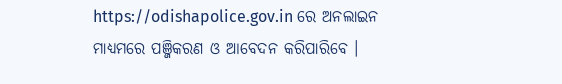https://odishapolice.gov.in ରେ ଅନଲାଇନ ମାଧ୍ୟମରେ ପଞ୍ଜିକରଣ ଓ ଆବେଦନ କରିପାରିବେ ।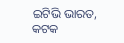ଇଟିଭି ଭାରତ, କଟକ